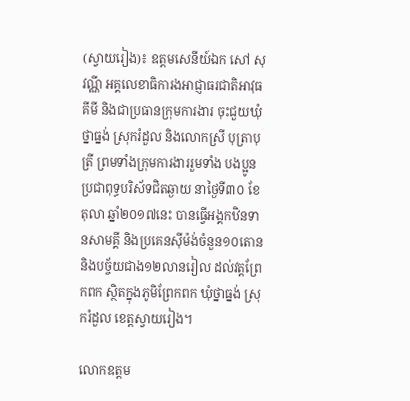(ស្វាយរៀង)៖ ឧត្តមសេនីយ៍ឯក សៅ សុវណ្ណី អគ្គលេខាធិការងអាជ្ញាធរជាតិអាវុធគីមី និងជាប្រធានក្រុមការងារ ចុះជួយឃុំថ្នាធ្នង់ ស្រុករំដួល និងលោកស្រី បុត្រាបុត្រី ព្រមទាំងក្រុមការងាររួមទាំង បងប្អូនប្រជាពុទ្ធបរិស័ទជិតឆ្ងាយ នាថ្ងៃទី៣០ ខែតុលា ឆ្នាំ២០១៧នេះ បានធ្វើអង្គកឋិនទានសាមគ្គី និងប្រគេនស៊ីម៉ង់ចំនួន១០តោន និងបច្ច័យជាង១២លានរៀល ដល់វត្តព្រែកពក ស្ថិតក្នុងភូមិព្រែកពក ឃុំថ្នាធ្នង់ ស្រុករំដួល ខេត្តស្វាយរៀង។

លោកឧត្តម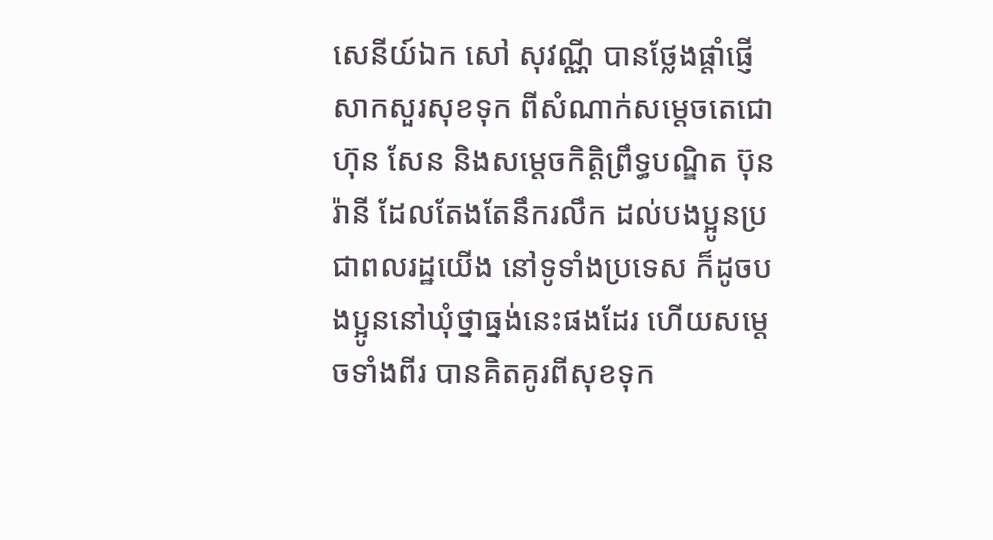សេនីយ៍ឯក សៅ សុវណ្ណី បានថ្លែងផ្តាំផ្ញើសាកសួរសុខទុក ពីសំណាក់សម្តេចតេជោ ហ៊ុន សែន និងសម្តេចកិត្តិព្រឹទ្ធបណ្ឌិត ប៊ុន រ៉ានី ដែលតែងតែនឹករលឹក ដល់បងប្អូនប្រជាពលរដ្ឋយើង នៅទូទាំងប្រទេស ក៏ដូចបងប្អូននៅឃុំថ្នាធ្នង់នេះផងដែរ ហើយសម្តេចទាំងពីរ បានគិតគូរពីសុខទុក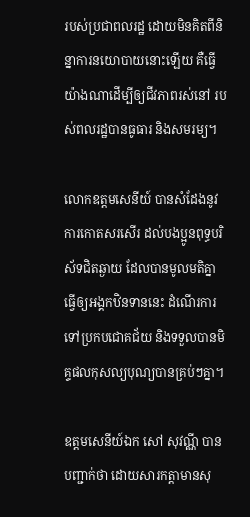របស់ប្រជាពលរដ្ឋ ដោយមិនគិតពីនិន្នាការនយោបាយនោះឡើយ គឺធ្វើយ៉ាងណាដើម្បីឲ្យជីវភាពរស់នៅ របស់ពលរដ្ឋបានធូធារ និងសមរម្យ។

លោកឧត្តមសេនីយ៍ បានសំដែងនូវការកោតសរសើរ ដល់បងប្អូនពុទ្ធបរិស័ទជិតឆ្ងាយ ដែលបានមូលមតិគ្នា ធ្វើឲ្យអង្គកឋិនទាននេះ ដំណើរការទៅប្រកបជោគជ័យ និងទទួលបានមិគ្ទផលកុសល្យបុណ្យបានគ្រប់ៗគ្នា។

ឧត្តមសេនីយ៍ឯក សៅ សុវណ្ណី បានបញ្ជាក់ថា ដោយសារកត្តាមានសុ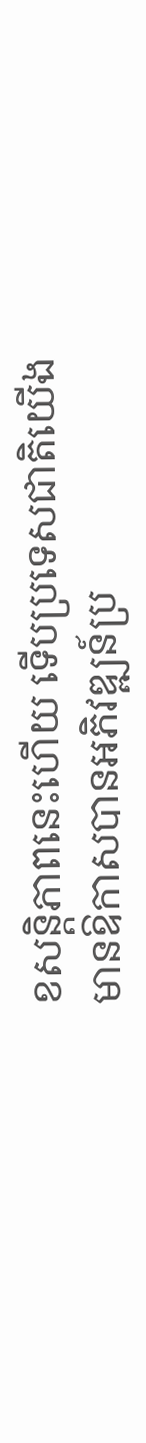ខសន្តិភាពនេះហើយ ទើបប្រទេសជាតិយើងមានឱកាសបានអភិវឌ្ឍន៍ប្រ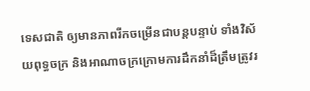ទេសជាតិ ឲ្យមានភាពរីកចម្រើនជាបន្តបន្ទាប់ ទាំងវិស័យពុទ្ធចក្រ និងអាណាចក្រក្រោមការដឹកនាំដ៏ត្រឹមត្រូវរ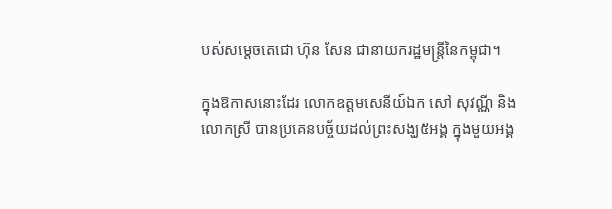បស់សម្តេចតេជោ ហ៊ុន សែន ជានាយករដ្ឋមន្ត្រីនៃកម្ពុជា។

ក្នុងឱកាសនោះដែរ លោកឧត្តមសេនីយ៍ឯក សៅ សុវណ្ណី និងលោកស្រី បានប្រគេនបច្ច័យដល់ព្រះសង្ឃ៥អង្គ ក្នុងមួយអង្គ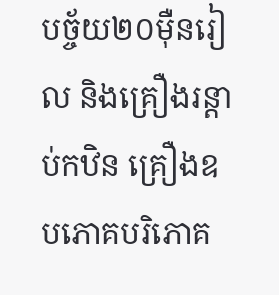បច្ច័យ២០ម៉ឺនរៀល និងគ្រឿងរន្ដាប់កឋិន គ្រឿងឧបភោគបរិភោគ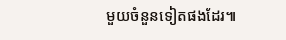មួយចំនួនទៀតផងដែរ៕